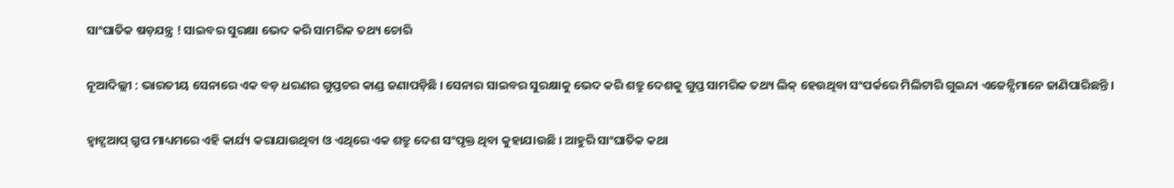ସାଂଘାତିକ ଷଡ଼ଯନ୍ତ୍ର ! ସାଇବର ସୁରକ୍ଷା ଭେଦ କରି ସାମରିକ ତଥ୍ୟ ଚୋରି

ନୂଆଦିଲ୍ଲୀ : ଭାରତୀୟ ସେନାରେ ଏକ ବଡ଼ ଧରଣର ଗୁପ୍ତଚର କାଣ୍ଡ ଜଣାପଡ଼ିଛି । ସେନାର ସାଇବର ସୁରକ୍ଷାକୁ ଭେଦ କରି ଶତ୍ରୁ ଦେଶକୁ ଗୁପ୍ତ ସାମରିକ ତଥ୍ୟ ଲିକ୍ ହେଉଥିବା ସଂପର୍କରେ ମିଲିଟାରି ଗୁଇନ୍ଦା ଏଜେନ୍ସିମାନେ ଜାଣିପାରିଛନ୍ତି ।

ହ୍ବାଟ୍ସଆପ୍ ଗ୍ରୁପ ମାଧ୍ୟମରେ ଏହି କାର୍ଯ୍ୟ କରାଯାଉଥିବା ଓ ଏଥିରେ ଏକ ଶତ୍ରୁ ଦେଶ ସଂପୃକ୍ତ ଥିବା କୁହାଯାଉଛି । ଆହୁରି ସାଂଘାତିକ କଥା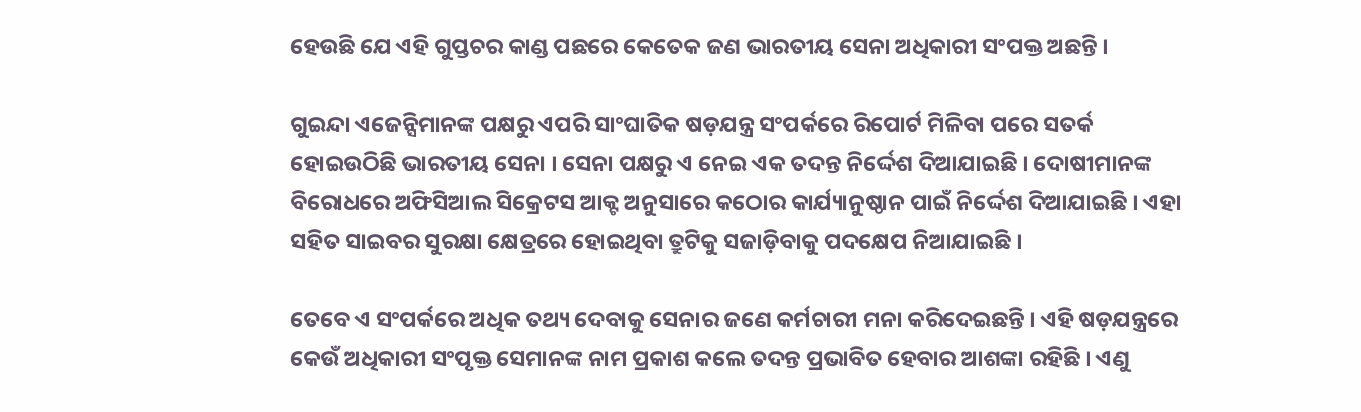ହେଉଛି ଯେ ଏହି ଗୁପ୍ତଚର କାଣ୍ଡ ପଛରେ କେତେକ ଜଣ ଭାରତୀୟ ସେନା ଅଧିକାରୀ ସଂପକ୍ତ ଅଛନ୍ତି ।

ଗୁଇନ୍ଦା ଏଜେନ୍ସିମାନଙ୍କ ପକ୍ଷରୁ ଏପରି ସାଂଘାତିକ ଷଡ଼ଯନ୍ତ୍ର ସଂପର୍କରେ ରିପୋର୍ଟ ମିଳିବା ପରେ ସତର୍କ ହୋଇଉଠିଛି ଭାରତୀୟ ସେନା । ସେନା ପକ୍ଷରୁ ଏ ନେଇ ଏକ ତଦନ୍ତ ନିର୍ଦ୍ଦେଶ ଦିଆଯାଇଛି । ଦୋଷୀମାନଙ୍କ ବିରୋଧରେ ଅଫିସିଆଲ ସିକ୍ରେଟସ ଆକ୍ଟ ଅନୁସାରେ କଠୋର କାର୍ଯ୍ୟାନୁଷ୍ଠାନ ପାଇଁ ନିର୍ଦ୍ଦେଶ ଦିଆଯାଇଛି । ଏହା ସହିତ ସାଇବର ସୁରକ୍ଷା କ୍ଷେତ୍ରରେ ହୋଇଥିବା ତ୍ରୁଟିକୁ ସଜାଡ଼ିବାକୁ ପଦକ୍ଷେପ ନିଆଯାଇଛି ।

ତେବେ ଏ ସଂପର୍କରେ ଅଧିକ ତଥ୍ୟ ଦେବାକୁ ସେନାର ଜଣେ କର୍ମଚାରୀ ମନା କରିଦେଇଛନ୍ତି । ଏହି ଷଡ଼ଯନ୍ତ୍ରରେ କେଉଁ ଅଧିକାରୀ ସଂପୃକ୍ତ ସେମାନଙ୍କ ନାମ ପ୍ରକାଶ କଲେ ତଦନ୍ତ ପ୍ରଭାବିତ ହେବାର ଆଶଙ୍କା ରହିଛି । ଏଣୁ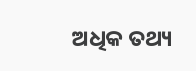ଅଧିକ ତଥ୍ୟ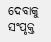ଦେବାକୁ ସଂପୃକ୍ତ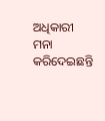ଅଧିକାରୀ ମନା କରିଦେଇଛନ୍ତି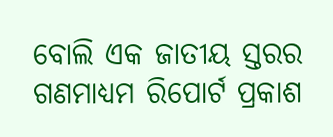ବୋଲି ଏକ ଜାତୀୟ ସ୍ତରର ଗଣମାଧ୍ୟମ ରିପୋର୍ଟ ପ୍ରକାଶ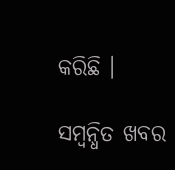କରିଛି ।

ସମ୍ବନ୍ଧିତ ଖବର